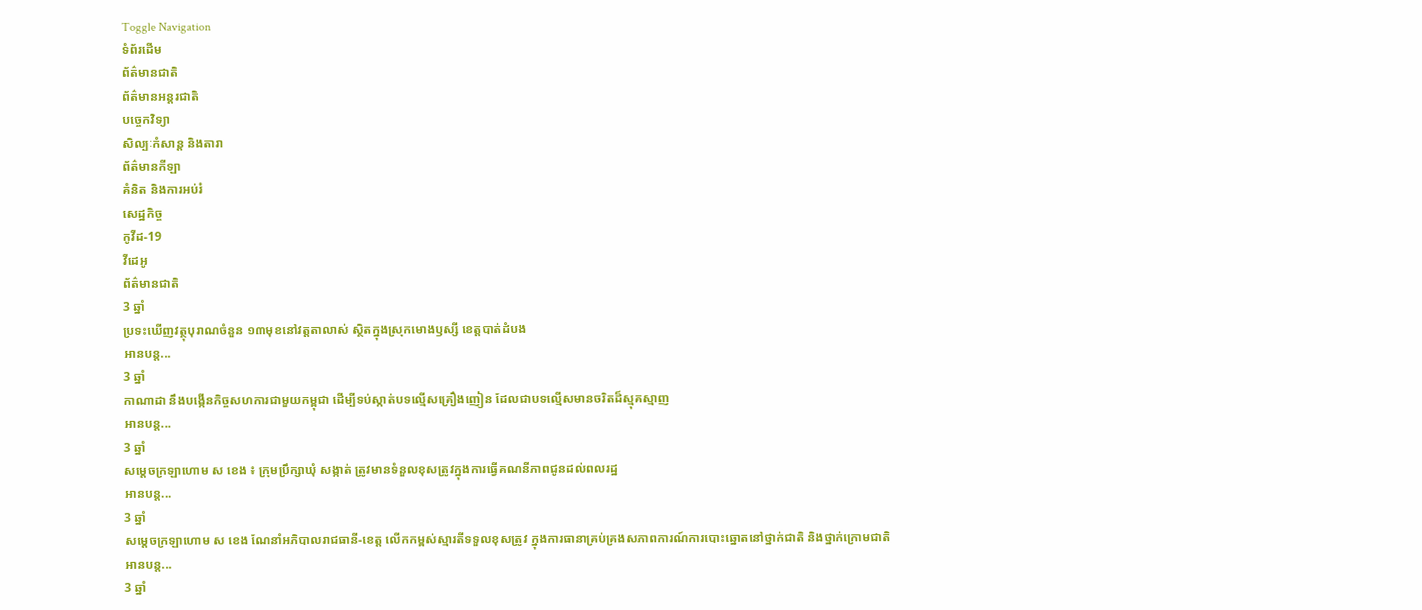Toggle Navigation
ទំព័រដើម
ព័ត៌មានជាតិ
ព័ត៌មានអន្តរជាតិ
បច្ចេកវិទ្យា
សិល្បៈកំសាន្ត និងតារា
ព័ត៌មានកីឡា
គំនិត និងការអប់រំ
សេដ្ឋកិច្ច
កូវីដ-19
វីដេអូ
ព័ត៌មានជាតិ
3 ឆ្នាំ
ប្រទះឃើញវត្ថុបុរាណចំនួន ១៣មុខនៅវត្តតាលាស់ ស្ថិតក្នុងស្រុកមោងឫស្សី ខេត្តបាត់ដំបង
អានបន្ត...
3 ឆ្នាំ
កាណាដា នឹងបង្កើនកិច្ចសហការជាមួយកម្ពុជា ដើម្បីទប់ស្កាត់បទល្មើសគ្រឿងញៀន ដែលជាបទល្មើសមានចរិតដ៏ស្មុគស្មាញ
អានបន្ត...
3 ឆ្នាំ
សម្តេចក្រឡាហោម ស ខេង ៖ ក្រុមប្រឹក្សាឃុំ សង្កាត់ ត្រូវមានទំនួលខុសត្រូវក្នុងការធ្វើគណនីភាពជូនដល់ពលរដ្ឋ
អានបន្ត...
3 ឆ្នាំ
សម្ដេចក្រឡាហោម ស ខេង ណែនាំអភិបាលរាជធានី-ខេត្ត លើកកម្ពស់ស្មារតីទទួលខុសត្រូវ ក្នុងការធានាគ្រប់គ្រងសភាពការណ៍ការបោះឆ្នោតនៅថ្នាក់ជាតិ និងថ្នាក់ក្រោមជាតិ
អានបន្ត...
3 ឆ្នាំ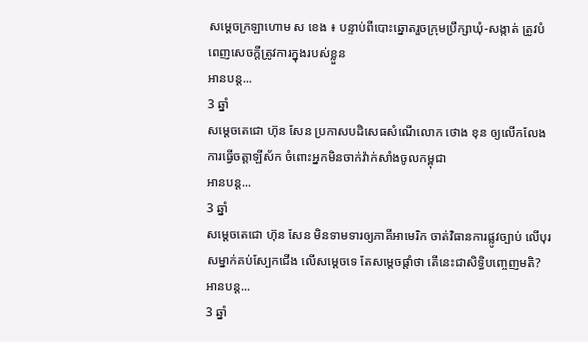សម្ដេចក្រឡាហោម ស ខេង ៖ បន្ទាប់ពីបោះឆ្នោតរួចក្រុមប្រឹក្សាឃុំ-សង្កាត់ ត្រូវបំពេញសេចក្ដីត្រូវការក្នុងរបស់ខ្លួន
អានបន្ត...
3 ឆ្នាំ
សម្ដេចតេជោ ហ៊ុន សែន ប្រកាសបដិសេធសំណើលោក ថោង ខុន ឲ្យលើកលែងការធ្វើចត្តាឡីស័ក ចំពោះអ្នកមិនចាក់វ៉ាក់សាំងចូលកម្ពុជា
អានបន្ត...
3 ឆ្នាំ
សម្តេចតេជោ ហ៊ុន សែន មិនទាមទារឲ្យភាគីអាមេរិក ចាត់វិធានការផ្លូវច្បាប់ លើបុរសម្នាក់គប់ស្បែកជើង លើសម្តេចទេ តែសម្តេចផ្តាំថា តើនេះជាសិទ្ធិបញ្ចេញមតិ?
អានបន្ត...
3 ឆ្នាំ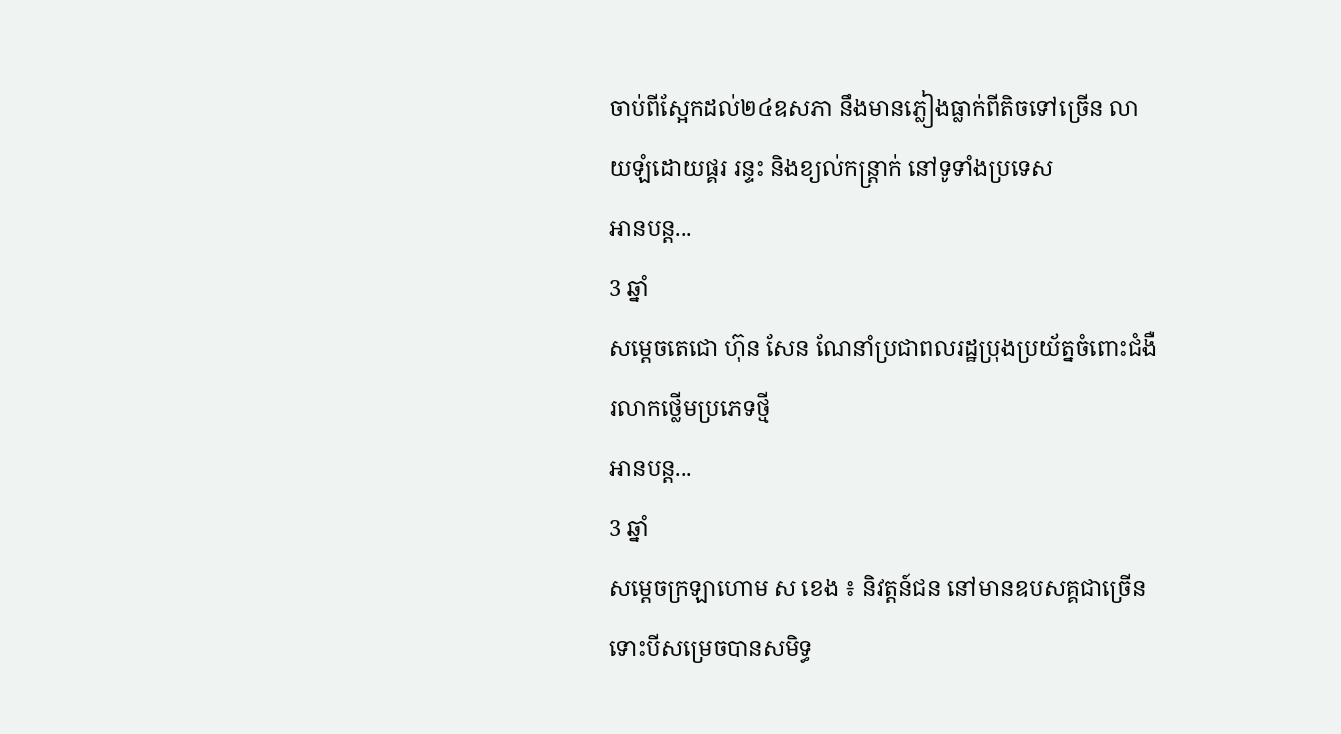ចាប់ពីស្អែកដល់២៤ឧសភា នឹងមានភ្លៀងធ្លាក់ពីតិចទៅច្រើន លាយឡំដោយផ្គរ រន្ទះ និងខ្យល់កន្ត្រាក់ នៅទូទាំងប្រទេស
អានបន្ត...
3 ឆ្នាំ
សម្ដេចតេជោ ហ៊ុន សែន ណែនាំប្រជាពលរដ្ឋប្រុងប្រយ័ត្នចំពោះជំងឺរលាកថ្លើមប្រភេទថ្មី
អានបន្ត...
3 ឆ្នាំ
សម្ដេចក្រឡាហោម ស ខេង ៖ និវត្តន៍ជន នៅមានឧបសគ្គជាច្រើន ទោះបីសម្រេចបានសមិទ្ធ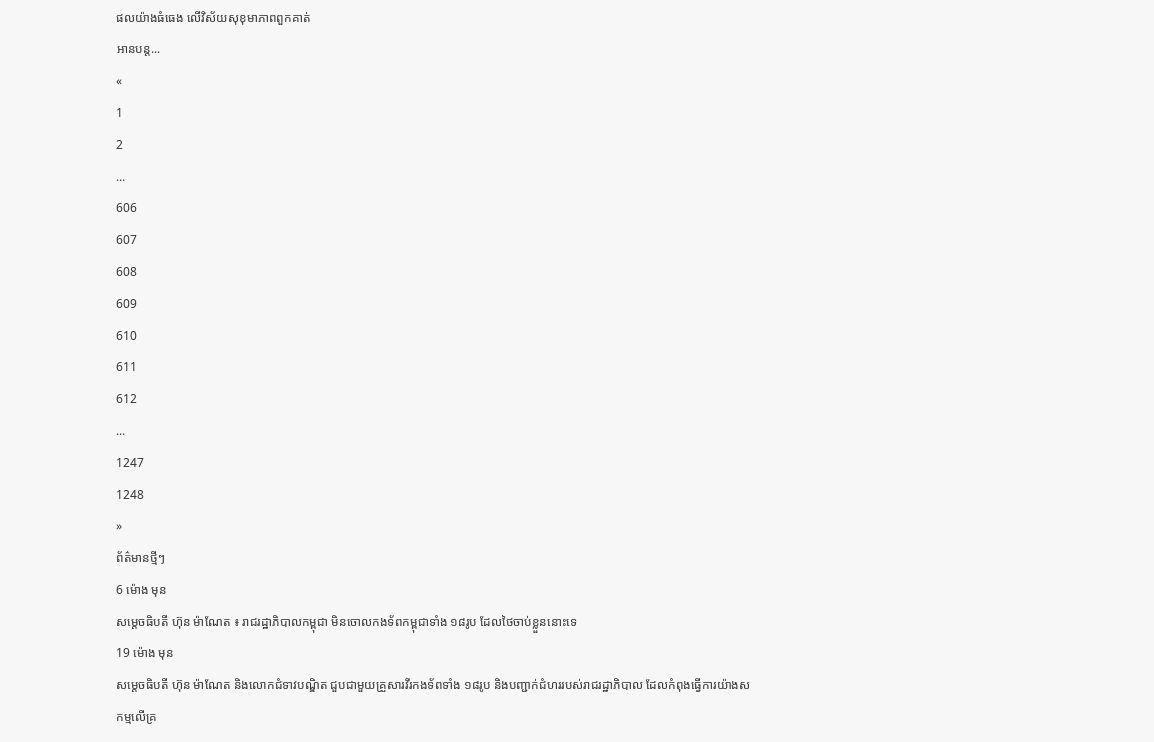ផលយ៉ាងធំធេង លើវិស័យសុខុមាភាពពួកគាត់
អានបន្ត...
«
1
2
...
606
607
608
609
610
611
612
...
1247
1248
»
ព័ត៌មានថ្មីៗ
6 ម៉ោង មុន
សម្ដេចធិបតី ហ៊ុន ម៉ាណែត ៖ រាជរដ្ឋាភិបាលកម្ពុជា មិនចោលកងទ័ពកម្ពុជាទាំង ១៨រូប ដែលថៃចាប់ខ្លួននោះទេ
19 ម៉ោង មុន
សម្ដេចធិបតី ហ៊ុន ម៉ាណែត និងលោកជំទាវបណ្ឌិត ជួបជាមួយគ្រួសារវីរកងទ័ពទាំង ១៨រូប និងបញ្ជាក់ជំហររបស់រាជរដ្ឋាភិបាល ដែលកំពុងធ្វើការយ៉ាងសកម្មលើគ្រ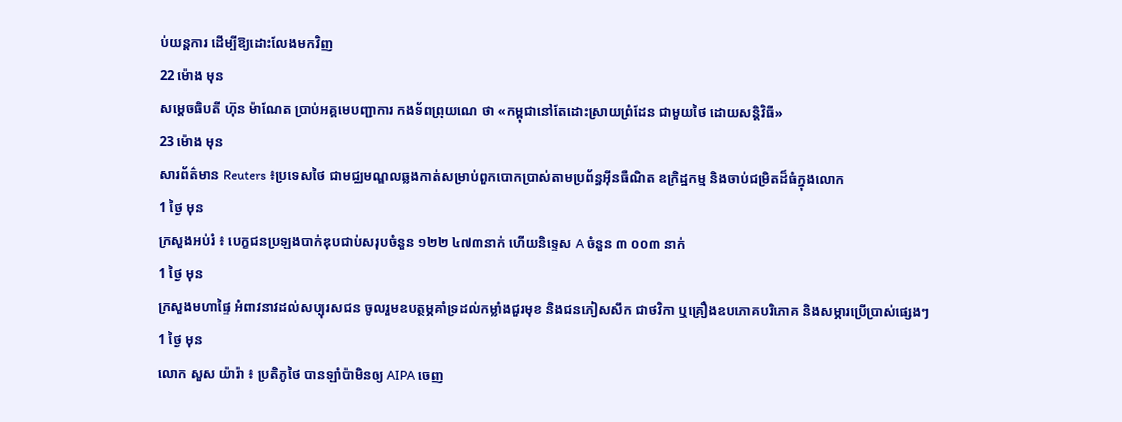ប់យន្តការ ដើម្បីឱ្យដោះលែងមកវិញ
22 ម៉ោង មុន
សម្តេចធិបតី ហ៊ុន ម៉ាណែត ប្រាប់អគ្គមេបញ្ជាការ កងទ័ពព្រុយណេ ថា «កម្ពុជានៅតែដោះស្រាយព្រំដែន ជាមួយថៃ ដោយសន្តិវិធី»
23 ម៉ោង មុន
សារព័ត៌មាន Reuters ៖ប្រទេសថៃ ជាមជ្ឈមណ្ឌលឆ្លងកាត់សម្រាប់ពួកបោកប្រាស់តាមប្រព័ន្ធអ៊ីនធឺណិត ឧក្រិដ្ឋកម្ម និងចាប់ជម្រិតដ៏ធំក្នុងលោក
1 ថ្ងៃ មុន
ក្រសួងអប់រំ ៖ បេក្ខជនប្រឡងបាក់ឌុបជាប់សរុបចំនួន ១២២ ៤៧៣នាក់ ហើយនិទ្ទេស A ចំនួន ៣ ០០៣ នាក់
1 ថ្ងៃ មុន
ក្រសួងមហាផ្ទៃ អំពាវនាវដល់សប្បុរសជន ចូលរួមឧបត្ថម្ភគាំទ្រដល់កម្លាំងជួរមុខ និងជនភៀសសឹក ជាថវិកា ឬគ្រឿងឧបភោគបរិភោគ និងសម្ភារប្រើប្រាស់ផ្សេងៗ
1 ថ្ងៃ មុន
លោក សួស យ៉ារ៉ា ៖ ប្រតិភូថៃ បានឡាំប៉ាមិនឲ្យ AIPA ចេញ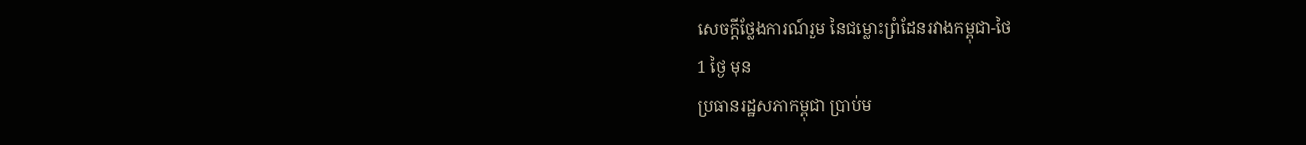សេចក្តីថ្លែងការណ៍រួម នៃជម្លោះព្រំដែនរវាងកម្ពុជា-ថៃ
1 ថ្ងៃ មុន
ប្រធានរដ្ឋសភាកម្ពុជា ប្រាប់ម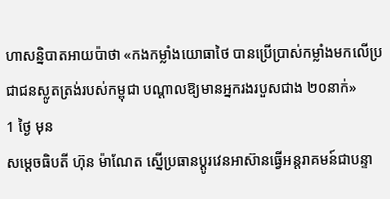ហាសន្និបាតអាយប៉ាថា «កងកម្លាំងយោធាថៃ បានប្រើប្រាស់កម្លាំងមកលើប្រជាជនស្លូតត្រង់របស់កម្ពុជា បណ្តាលឱ្យមានអ្នករងរបួសជាង ២០នាក់»
1 ថ្ងៃ មុន
សម្ដេចធិបតី ហ៊ុន ម៉ាណែត ស្នើប្រធានប្តូរវេនអាស៊ានធ្វើអន្តរាគមន៍ជាបន្ទា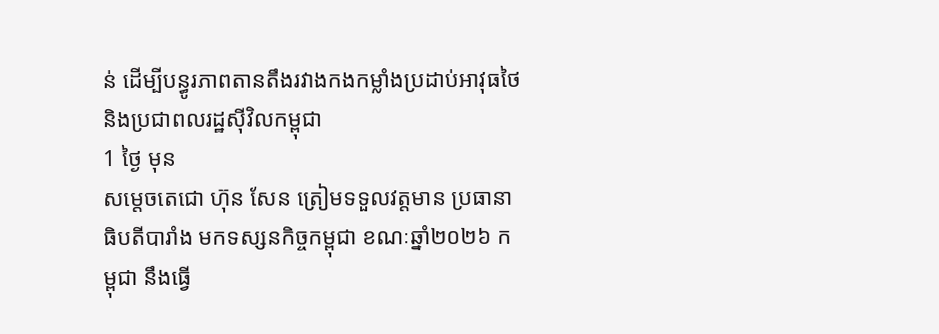ន់ ដើម្បីបន្ធូរភាពតានតឹងរវាងកងកម្លាំងប្រដាប់អាវុធថៃ និងប្រជាពលរដ្ឋស៊ីវិលកម្ពុជា
1 ថ្ងៃ មុន
សម្តេចតេជោ ហ៊ុន សែន ត្រៀមទទួលវត្តមាន ប្រធានាធិបតីបារាំង មកទស្សនកិច្ចកម្ពុជា ខណៈឆ្នាំ២០២៦ កម្ពុជា នឹងធ្វើ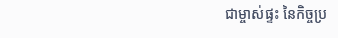ជាម្ចាស់ផ្ទះ នៃកិច្ចប្រ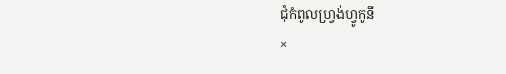ជុំកំពូលហ្រ្វង់ហ្វូកូនី
×